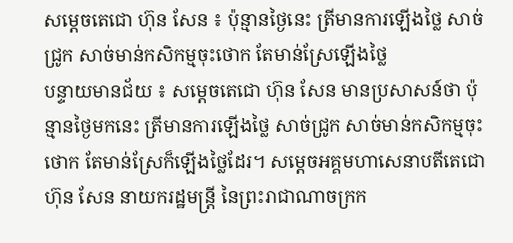សម្តេចតេជោ ហ៊ុន សែន ៖ ប៉ុន្មានថ្ងៃនេះ ត្រីមានការឡើងថ្លៃ សាច់ជ្រូក សាច់មាន់កសិកម្មចុះថោក តែមាន់ស្រែឡើងថ្លៃ
បន្ទាយមានជ័យ ៖ សម្តេចតេជោ ហ៊ុន សែន មានប្រសាសន៍ថា ប៉ុន្មានថ្ងៃមកនេះ ត្រីមានការឡើងថ្លៃ សាច់ជ្រូក សាច់មាន់កសិកម្មចុះថោក តែមាន់ស្រែក៏ឡើងថ្លៃដែរ។ សម្តេចអគ្គមហាសេនាបតីតេជោ ហ៊ុន សែន នាយករដ្ឋមន្ត្រី នៃព្រះរាជាណាចក្រក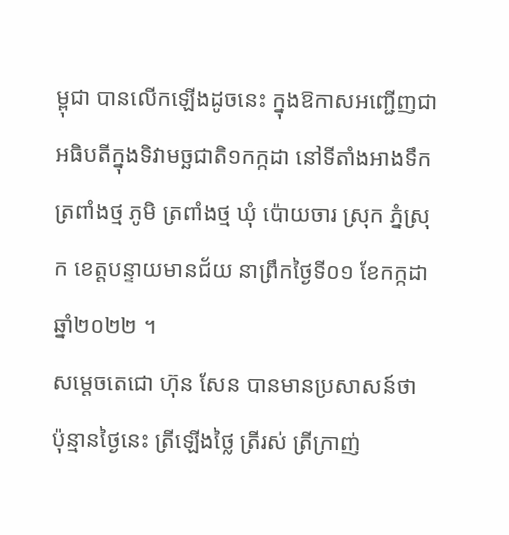ម្ពុជា បានលើកឡើងដូចនេះ ក្នុងឱកាសអញ្ជើញជាអធិបតីក្នុងទិវាមច្ឆជាតិ១កក្កដា នៅទីតាំងអាងទឹកត្រពាំងថ្ម ភូមិ ត្រពាំងថ្ម ឃុំ ប៉ោយចារ ស្រុក ភ្នំស្រុក ខេត្តបន្ទាយមានជ័យ នាព្រឹកថ្ងៃទី០១ ខែកក្កដា ឆ្នាំ២០២២ ។
សម្តេចតេជោ ហ៊ុន សែន បានមានប្រសាសន៍ថា ប៉ុន្មានថ្ងៃនេះ ត្រីឡើងថ្លៃ ត្រីរស់ ត្រីក្រាញ់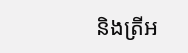និងត្រីអ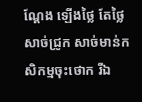ណ្តែង ឡើងថ្លៃ តែថ្លៃសាច់ជ្រូក សាច់មាន់កសិកម្មចុះថោក រីឯ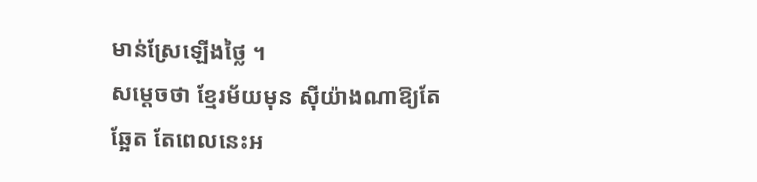មាន់ស្រែឡើងថ្លៃ ។
សម្ដេចថា ខ្មែរម័យមុន ស៊ីយ៉ាងណាឱ្យតែឆ្អែត តែពេលនេះអ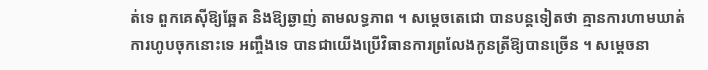ត់ទេ ពួកគេស៊ីឱ្យឆ្អែត និងឱ្យឆ្ងាញ់ តាមលទ្ធភាព ។ សម្ដេចតេជោ បានបន្តទៀតថា គ្មានការហាមឃាត់ការហូបចុកនោះទេ អញ្ចឹងទេ បានជាយើងប្រើវិធានការព្រលែងកូនត្រីឱ្យបានច្រើន ។ សម្ដេចនា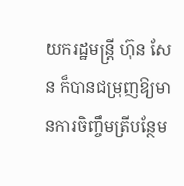យករដ្ឋមន្ត្រី ហ៊ុន សែន ក៏បានជម្រុញឱ្យមានការចិញ្ចឹមត្រីបន្ថែម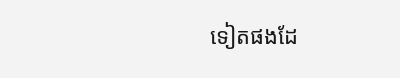ទៀតផងដែ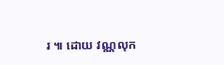រ ៕ ដោយ វណ្ណលុក